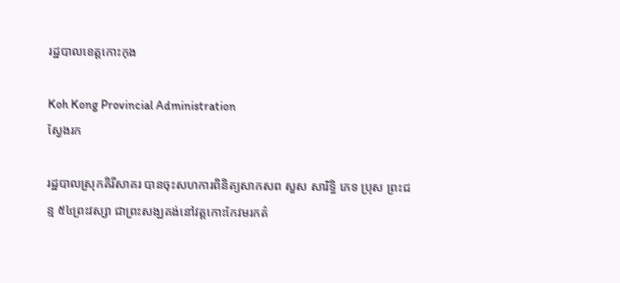រដ្ឋបាលខេត្តកោះកុង

Koh Kong Provincial Administration
ស្វែងរក

រដ្ឋបាលស្រុកគិរីសាគរ បានចុះសហការពិនិត្យសាកសព សួស សារិទ្ធិ ភេទ ប្រុស ព្រះជន្ម ៥៤ព្រះវស្សា ជាព្រះសង្ឃគង់នៅវត្តកោះកែវមរកត៌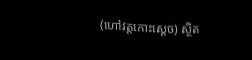(ហៅវត្តកោះស្តេច) ស្ថិត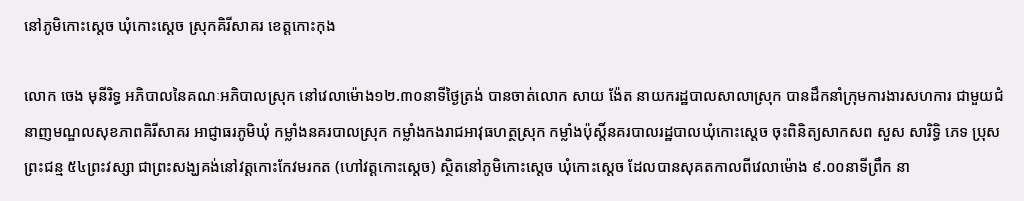នៅភូមិកោះស្តេច ឃុំកោះស្តេច ស្រុកគិរីសាគរ ខេត្តកោះកុង

លោក ចេង មុនីរិទ្ធ អភិបាលនៃគណៈអភិបាលស្រុក នៅវេលាម៉ោង១២.៣០នាទីថ្ងៃត្រង់ បានចាត់លោក សាយ ង៉ែត នាយករដ្ឋបាលសាលាស្រុក បានដឹកនាំក្រុមការងារសហការ ជាមួយជំនាញមណ្ឌលសុខភាពគិរីសាគរ អាជ្ញាធរភូមិឃុំ កម្លាំងនគរបាលស្រុក កម្លាំងកងរាជអាវុធហត្ថស្រុក កម្លាំងប៉ុស្តិ៍នគរបាលរដ្ឋបាលឃុំកោះស្តេច ចុះពិនិត្យសាកសព សួស សារិទ្ធិ ភេទ ប្រុស ព្រះជន្ម ៥៤ព្រះវស្សា ជាព្រះសង្ឃគង់នៅវត្តកោះកែវមរកត (ហៅវត្តកោះស្តេច) ស្ថិតនៅភូមិកោះស្តេច ឃុំកោះស្តេច ដែលបានសុគតកាលពីវេលាម៉ោង ៩.០០នាទីព្រឹក នា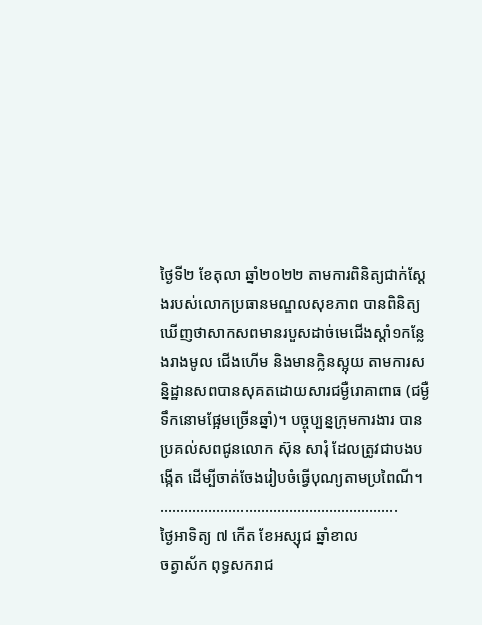ថ្ងៃទី២ ខែតុលា ឆ្នាំ២០២២ តាមការពិនិត្យជាក់ស្តែងរបស់លោកប្រធានមណ្ឌលសុខភាព បានពិនិត្យឃើញថាសាកសពមានរបួសដាច់មេជើងស្តាំ១កន្លែងរាងមូល ជើងហើម និងមានក្លិនស្អុយ តាមការសន្និដ្ឋានសពបានសុគតដោយសារជម្ងឺរោគាពាធ (ជម្ងឺទឹកនោមផ្អែមច្រើនឆ្នាំ)។ បច្ចុប្បន្នក្រុមការងារ បានប្រគល់សពជូនលោក ស៊ុន សារុំ ដែលត្រូវជាបងបង្កើត ដើម្បីចាត់ចែងរៀបចំធ្វើបុណ្យតាមប្រពៃណី។
…………………………………………………..
ថ្ងៃអាទិត្យ ៧ កើត ខែអស្សុជ ឆ្នាំខាល
ចត្វាស័ក ពុទ្ធសករាជ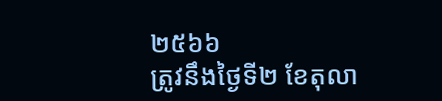២៥៦៦
ត្រូវនឹងថ្ងៃទី២ ខែតុលា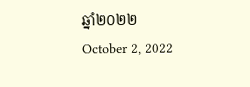ឆ្នាំ២០២២
October 2, 2022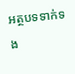អត្ថបទទាក់ទង